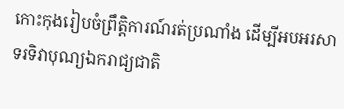កោះកុងរៀបចំព្រឹត្តិការណ៍រត់ប្រណាំង ដើម្បីអបអរសាទរទិវាបុណ្យឯករាជ្យជាតិ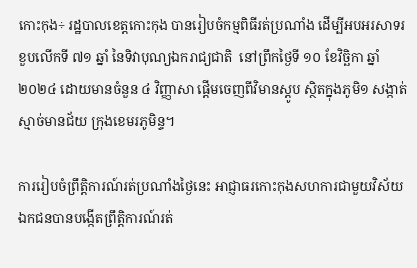កោះកុង÷ រដ្ឋបាលខេត្តកោះកុង បានរៀបចំកម្មពិធីរត់ប្រណាំង ដើម្បីអបអរសាទរ ខួបលើកទី ៧១ ឆ្នាំ នៃទិវាបុណ្យឯករាជ្យជាតិ  នៅព្រឹកថ្ងៃទី ១០ ខែវិច្ឆិកា ឆ្នាំ ២០២៤ ដោយមានចំនួន ៤ វិញ្ញាសា ផ្ដើមចេញពីវិមានស្ដូប ស្ថិតក្នុងភូមិ១ សង្កាត់ស្មាច់មានជ័យ ក្រុងខេមរភូមិន្ទ។

ការរៀបចំព្រឹត្តិការណ៍រត់ប្រណាំងថ្ងៃនេះ អាជ្ញាធរកោះកុងសហការជាមួយវិស័យឯកជនបានបង្កើតព្រឹត្តិការណ៍រត់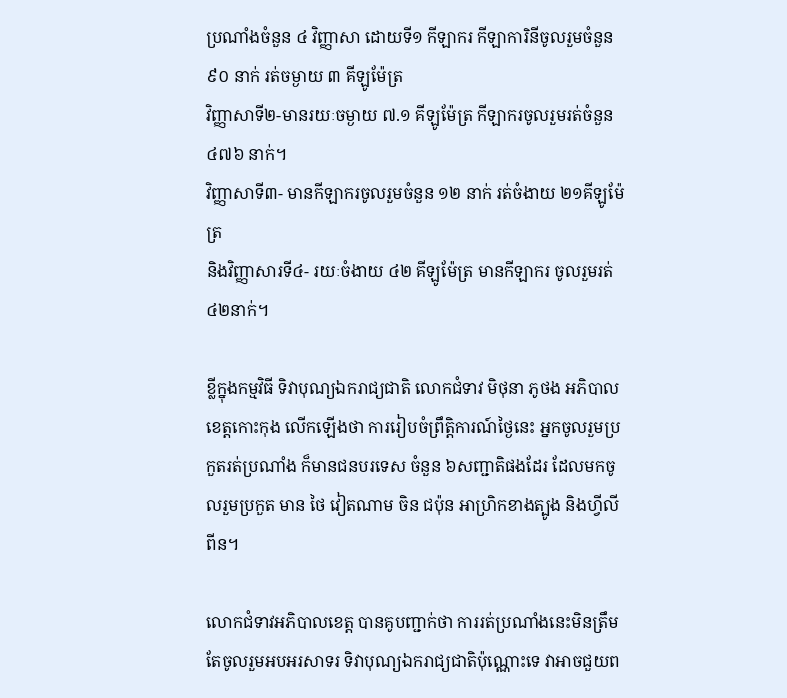ប្រណាំងចំនួន ៤ វិញ្ញាសា ដោយទី១ កីឡាករ កីឡាការិនីចូលរួមចំនួន ៩០ នាក់ រត់ចម្ងាយ ៣ គីឡូម៉ែត្រ
វិញ្ញាសាទី២-មានរយៈចម្ងាយ ៧.១ គីឡូម៉ែត្រ កីឡាករចូលរួមរត់ចំនួន ៤៧៦ នាក់។
វិញ្ញាសាទី៣- មានកីឡាករចូលរួមចំនួន ១២ នាក់ រត់ចំងាយ ២១គីឡូម៉ែត្រ
និងវិញ្ញាសារទី៤- រយៈចំងាយ ៤២ គីឡូម៉ែត្រ មានកីឡាករ ចូលរួមរត់ ៤២នាក់។

ខ្លីក្នុងកម្មវិធី ទិវាបុណ្យឯករាជ្យជាតិ លោកជំទាវ មិថុនា ភូថង អភិបាលខេត្តកោះកុង លើកឡើងថា ការរៀបចំព្រឹត្តិការណ៍ថ្ងៃនេះ អ្នកចូលរួមប្រកួតរត់ប្រណាំង ក៏មានជនបរទេស ចំនួន ៦សញ្ជាតិផងដែរ ដែលមកចូលរួមប្រកួត មាន ថៃ វៀតណាម ចិន ជប៉ុន អាហ្រិកខាងត្បូង និងហ្វីលីពីន។

លោកជំទាវអភិបាលខេត្ត បានគូបញ្ជាក់ថា ការរត់ប្រណាំងនេះមិនត្រឹមតែចូលរួមអបអរសាទរ ទិវាបុណ្យឯករាជ្យជាតិប៉ុណ្ណោះទេ វាអាចជួយព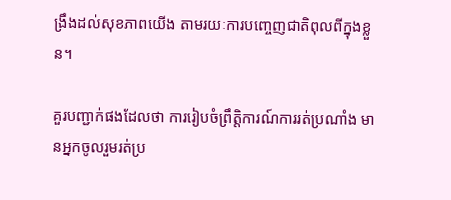ង្រឹងដល់សុខភាពយើង តាមរយៈការបញ្ចេញជាតិពុលពីក្នុងខ្លួន។

គួរបញ្ជាក់ផងដែលថា ការរៀបចំព្រឹត្តិការណ៍ការរត់ប្រណាំង មានអ្នកចូលរួមរត់ប្រ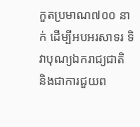កួតប្រមាណ៧០០ នាក់ ដើម្បីអបអរសាទរ ទិវាបុណ្យឯករាជ្យជាតិ និងជាការជួយព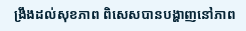ង្រឹងដល់សុខភាព ពិសេសបានបង្ហាញនៅភាព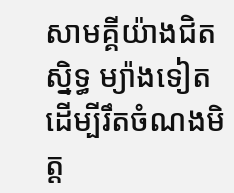សាមគ្គីយ៉ាងជិតស្និទ្ធ ម្យ៉ាងទៀតដើម្បីរឹតចំណងមិត្ត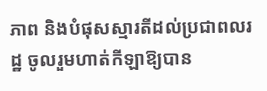ភាព និងបំផុសស្មារតីដល់ប្រជាពលរដ្ឋ ចូលរួមហាត់កីឡាឱ្យបាន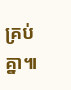គ្រប់គ្នា៕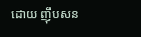ដោយ ញុឹបសន